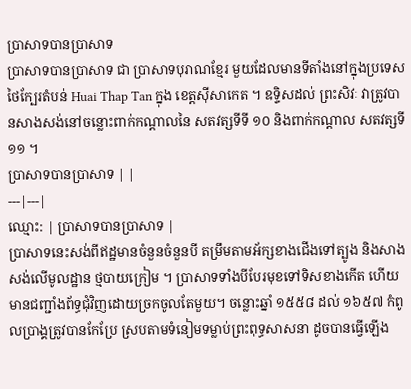ប្រាសាទបានប្រាសាទ
ប្រាសាទបានប្រាសាទ ជា ប្រាសាទបុរាណខ្មែរ មួយដែលមានទីតាំងនៅក្នុងប្រទេសថៃក្បែរតំបន់ Huai Thap Tan ក្នុង ខេត្តស៊ីសាកេត ។ ឧទ្ទិសដល់ ព្រះសិវៈ វាត្រូវបានសាងសង់នៅចន្លោះពាក់កណ្តាលនៃ សតវត្សទីទី ១០ និងពាក់កណ្តាល សតវត្សទី ១១ ។
ប្រាសាទបានប្រាសាទ | |
---|---|
ឈ្មោះ: | ប្រាសាទបានប្រាសាទ |
ប្រាសាទនេះសង់ពីឥដ្ឋមានចំនួនចំនួនបី តម្រឹមតាមអ័ក្សខាងជើងទៅត្បូង និងសាងសង់លើមូលដ្ឋាន ថ្មបាយក្រៀម ។ ប្រាសាទទាំងបីបែរមុខទៅទិសខាងកើត ហើយមានជញ្ជាំងព័ទ្ធជុំវិញដោយច្រកចូលតែមួយ។ ចន្លោះឆ្នាំ ១៥៥៨ ដល់ ១៦៥៧ កំពូលប្រាង្គត្រូវបានកែប្រែ ស្របតាមទំនៀមទម្លាប់ព្រះពុទ្ធសាសនា ដូចបានធ្វើឡើង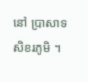នៅ ប្រាសាទសិខរភូមិ ។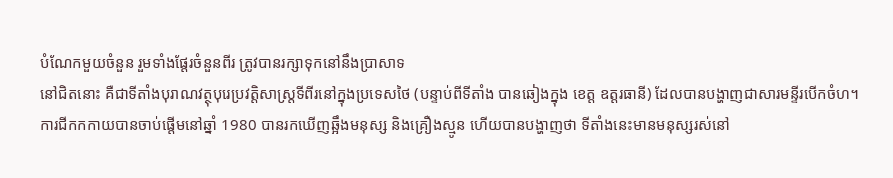បំណែកមួយចំនួន រួមទាំងផ្ដែរចំនួនពីរ ត្រូវបានរក្សាទុកនៅនឹងប្រាសាទ
នៅជិតនោះ គឺជាទីតាំងបុរាណវត្ថុបុរេប្រវត្តិសាស្ត្រទីពីរនៅក្នុងប្រទេសថៃ (បន្ទាប់ពីទីតាំង បានឆៀងក្នុង ខេត្ត ឧត្ដរធានី) ដែលបានបង្ហាញជាសារមន្ទីរបើកចំហ។
ការជីកកកាយបានចាប់ផ្តើមនៅឆ្នាំ 1980 បានរកឃើញឆ្អឹងមនុស្ស និងគ្រឿងស្មូន ហើយបានបង្ហាញថា ទីតាំងនេះមានមនុស្សរស់នៅ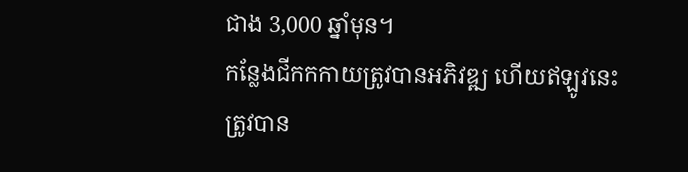ជាង 3,000 ឆ្នាំមុន។
កន្លែងជីកកកាយត្រូវបានអភិវឌ្ឍ ហើយឥឡូវនេះត្រូវបាន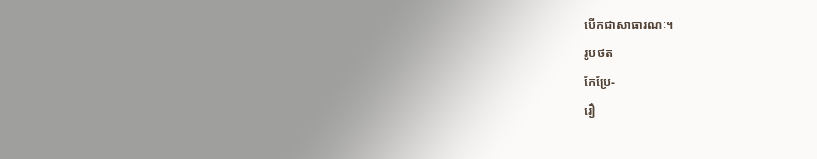បើកជាសាធារណៈ។
រូបថត
កែប្រែ-
រឿ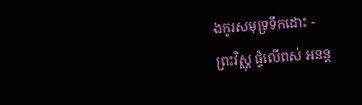ងកូរសមុទ្រទឹកដោះ -
ព្រះវិស្ណុ ផ្ទំលើពស់ អនន្ត